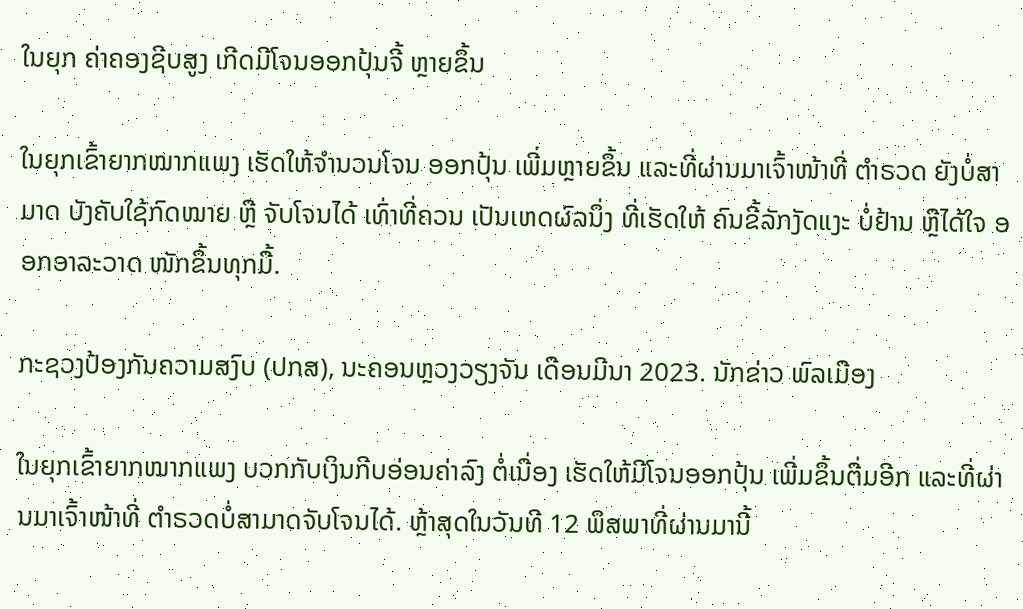ໃນຍຸກ ຄ່າຄອງຊີບສູງ ເກີດມີໂຈນອອກປຸ້ນຈີ້ ຫຼາຍຂຶ້ນ

ໃນຍຸກເຂົ້າຍາກໝາກແພງ ເຮັດໃຫ້ຈຳນວນໂຈນ ອອກປຸ້ນ ເພີ່ມຫຼາຍຂຶ້ນ ແລະທີ່ຜ່ານມາເຈົ້າໜ້າທີ່ ຕຳຣວດ ຍັງບໍ່ສາມາດ ບັງຄັບໃຊ້ກົດໝາຍ ຫຼື ຈັບໂຈນໄດ້ ເທົ່າທີ່ຄວນ ເປັນເຫດຜົລນຶ່ງ ທີ່ເຮັດໃຫ້ ຄົນຂີ້ລັກງັດແງະ ບໍ່ຢ້ານ ຫຼືໄດ້ໃຈ ອອກອາລະວາດ ໜັກຂຶ້ນທຸກມື້.

ກະຊວງປ້ອງກັນຄວາມສງົບ (ປກສ), ນະຄອນຫຼວງວຽງຈັນ ເດືອນມີນາ 2023. ນັກຂ່າວ ພົລເມືອງ

ໃນຍຸກເຂົ້າຍາກໝາກແພງ ບວກກັບເງິນກີບອ່ອນຄ່າລົງ ຕໍ່ເນື່ອງ ເຮັດໃຫ້ມີໂຈນອອກປຸ້ນ ເພີ່ມຂຶ້ນຕື່ມອີກ ແລະທີ່ຜ່ານມາເຈົ້າໜ້າທີ່ ຕຳຣວດບໍ່ສາມາດຈັບໂຈນໄດ້. ຫຼ້າສຸດໃນວັນທີ 12 ພຶສພາທີ່ຜ່ານມານີ້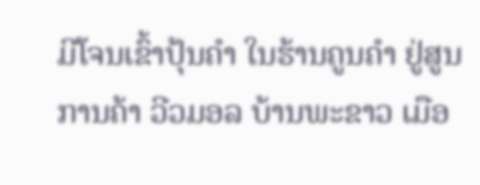ມີໂຈນເຂົ້າປຸ້ນຄຳ ໃນຮ້ານຄູນຄຳ ຢູ່ສູນການຄ້າ ວີວມອລ ບ້ານພະຂາວ ເມືອ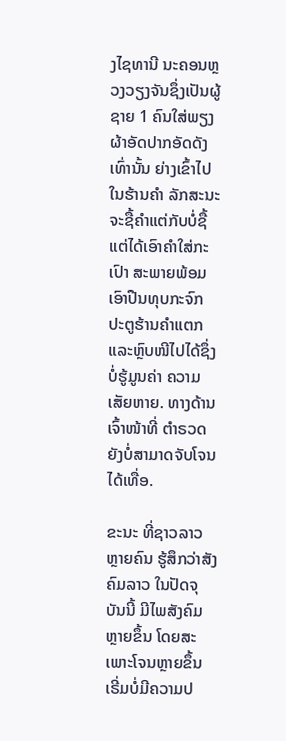ງໄຊທານີ ນະຄອນຫຼວງວຽງຈັນຊຶ່ງເປັນຜູ້ຊາຍ 1 ຄົນໃສ່ພຽງຜ້າອັດປາກອັດດັງເທົ່ານັ້ນ ຍ່າງເຂົ້າໄປໃນຮ້ານຄຳ ລັກສະນະຈະຊື້ຄຳແຕ່ກັບບໍ່ຊື້ ແຕ່ໄດ້ເອົາຄຳໃສ່ກະເປົາ ສະພາຍພ້ອມ ເອົາປືນທຸບກະຈົກ ປະຕູຮ້ານຄຳແຕກ ແລະຫຼົບໜີໄປໄດ້ຊຶ່ງບໍ່ຮູ້ມູນຄ່າ ຄວາມເສັຍຫາຍ. ທາງດ້ານເຈົ້າໜ້າທີ່ ຕຳຣວດ ຍັງບໍ່ສາມາດຈັບໂຈນໄດ້ເທື່ອ.

ຂະນະ ທີ່ຊາວລາວຫຼາຍຄົນ ຮູ້ສຶກວ່າສັງຄົມລາວ ໃນປັດຈຸບັນນີ້ ມີໄພສັງຄົມຫຼາຍຂຶ້ນ ໂດຍສະເພາະໂຈນຫຼາຍຂຶ້ນ ເຣີ່ມບໍ່ມີຄວາມປ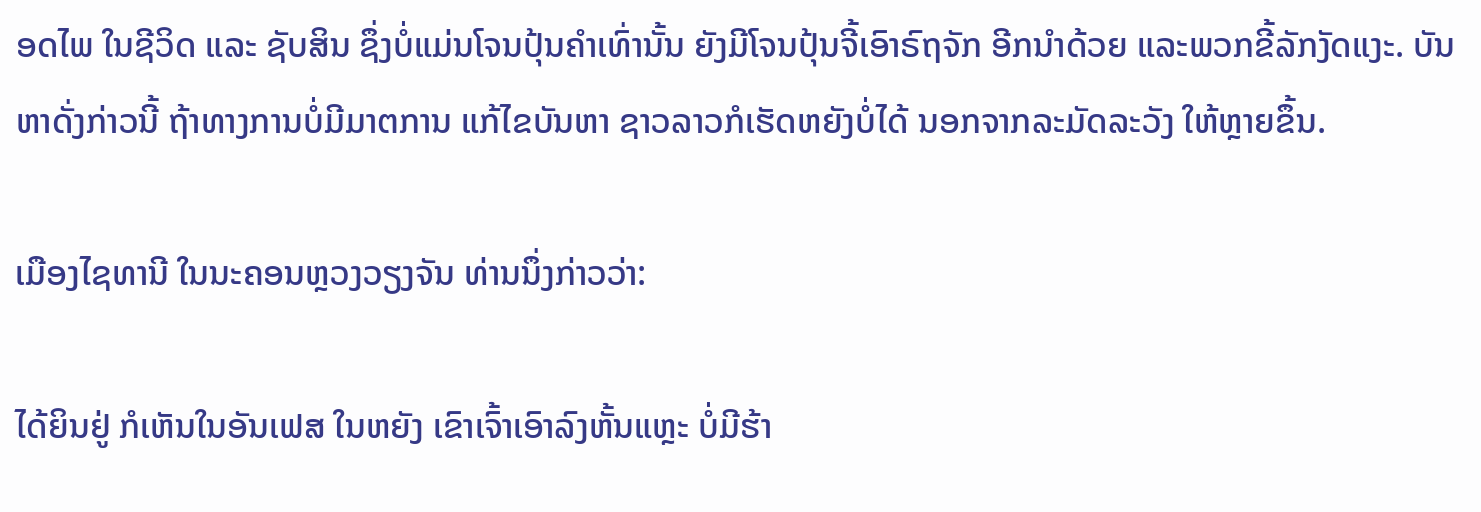ອດໄພ ໃນຊີວິດ ແລະ ຊັບສິນ ຊຶ່ງບໍ່ແມ່ນໂຈນປຸ້ນຄຳເທົ່ານັ້ນ ຍັງມີໂຈນປຸ້ນຈີ້ເອົາຣົຖຈັກ ອີກນຳດ້ວຍ ແລະພວກຂີ້ລັກງັດແງະ. ບັນຫາດັ່ງກ່າວນີ້ ຖ້າທາງການບໍ່ມີມາຕການ ແກ້ໄຂບັນຫາ ຊາວລາວກໍເຮັດຫຍັງບໍ່ໄດ້ ນອກຈາກລະມັດລະວັງ ໃຫ້ຫຼາຍຂຶ້ນ.

ເມືອງໄຊທານີ ໃນນະຄອນຫຼວງວຽງຈັນ ທ່ານນຶ່ງກ່າວວ່າ:

ໄດ້ຍິນຢູ່ ກໍເຫັນໃນອັນເຟສ ໃນຫຍັງ ເຂົາເຈົ້າເອົາລົງຫັ້ນແຫຼະ ບໍ່ມີຮ້າ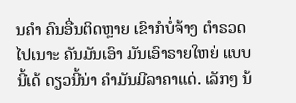ນຄຳ ຄົນອື່ນຕິດຫຼາຍ ເຂົາກໍບໍ່ຈ້າງ ຕຳຣວດໄປເນາະ ຄັນມັນເອົາ ມັນເອົາຣາຍໃຫຍ່ ແບບນີ້ເດ້ ດຽວນີ້ນ່າ ຄຳມັນມີລາຄາແດ່. ເລັກໆ ນ້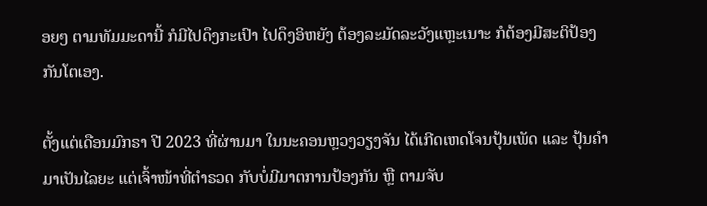ອຍໆ ຕາມທັມມະດານີ້ ກໍມີໄປດຶງກະເປົາ ໄປດຶງອິຫຍັງ ຕ້ອງລະມັດລະວັງແຫຼະເນາະ ກໍຕ້ອງມີສະຕິປ້ອງກັນໂຕເອງ.

ຕັ້ງແຕ່ເດືອນມົກຣາ ປີ 2023 ທີ່ຜ່ານມາ ໃນນະຄອນຫຼວງວຽງຈັນ ໄດ້ເກີດເຫດໂຈນປຸ້ນເພັດ ແລະ ປຸ້ນຄຳມາເປັນໄລຍະ ແຕ່ເຈົ້າໜ້າທີ່ຕຳຣວດ ກັບບໍ່ມີມາຕການປ້ອງກັນ ຫຼື ຕາມຈັບ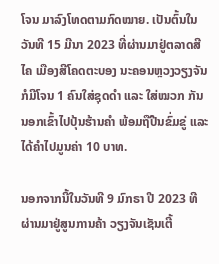ໂຈນ ມາລົງໂທດຕາມກົດໝາຍ. ເປັນຕົ້ນໃນວັນທີ 15 ມີນາ 2023 ທີ່ຜ່ານມາຢູ່ຕລາດສີໄຄ ເມືອງສີໂຄດຕະບອງ ນະຄອນຫຼວງວຽງຈັນ ກໍມີໂຈນ 1 ຄົນໃສ່ຊຸດດຳ ແລະ ໃສ່ໝວກ ກັນນອກເຂົ້າໄປປຸ້ນຮ້ານຄຳ ພ້ອມຖືປືນຂົ່ມຂູ່ ແລະໄດ້ຄຳໄປມູນຄ່າ 10 ບາທ.

ນອກຈາກນີ້ໃນວັນທີ 9 ມົກຣາ ປີ 2023 ທີຜ່ານມາຢູ່ສູນການຄ້າ ວຽງຈັນເຊັນເຕີ້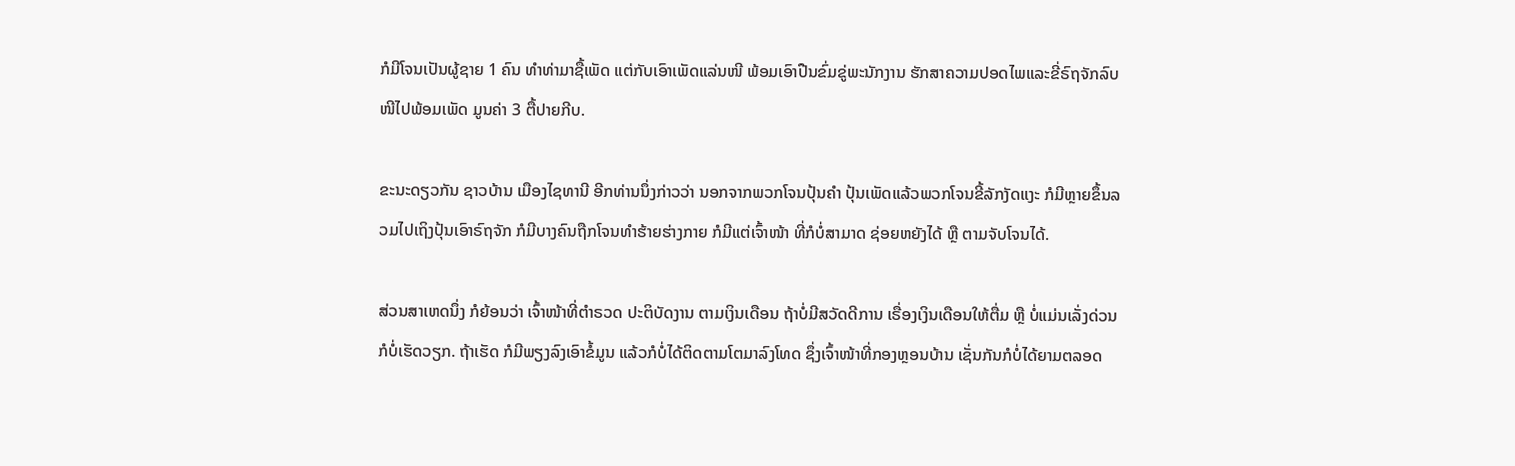ກໍມີໂຈນເປັນຜູ້ຊາຍ 1 ຄົນ ທຳທ່າມາຊື້ເພັດ ແຕ່ກັບເອົາເພັດແລ່ນໜີ ພ້ອມເອົາປືນຂົ່ມຂູ່ພະນັກງານ ຮັກສາຄວາມປອດໄພແລະຂີ່ຣົຖຈັກລົບໜີໄປພ້ອມເພັດ ມູນຄ່າ 3 ຕື້ປາຍກີບ.

ຂະນະດຽວກັນ ຊາວບ້ານ ເມືອງໄຊທານີ ອີກທ່ານນຶ່ງກ່າວວ່າ ນອກຈາກພວກໂຈນປຸ້ນຄຳ ປຸ້ນເພັດແລ້ວພວກໂຈນຂີ້ລັກງັດແງະ ກໍມີຫຼາຍຂຶ້ນລວມໄປເຖິງປຸ້ນເອົາຣົຖຈັກ ກໍມີບາງຄົນຖືກໂຈນທຳຮ້າຍຮ່າງກາຍ ກໍມີແຕ່ເຈົ້າໜ້າ ທີ່ກໍບໍ່ສາມາດ ຊ່ອຍຫຍັງໄດ້ ຫຼື ຕາມຈັບໂຈນໄດ້.

ສ່ວນສາເຫດນຶ່ງ ກໍຍ້ອນວ່າ ເຈົ້າໜ້າທີ່ຕຳຣວດ ປະຕິບັດງານ ຕາມເງິນເດືອນ ຖ້າບໍ່ມີສວັດດີການ ເຣື່ອງເງິນເດືອນໃຫ້ຕື່ມ ຫຼື ບໍ່ແມ່ນເລັ່ງດ່ວນ ກໍບໍ່ເຮັດວຽກ. ຖ້າເຮັດ ກໍມີພຽງລົງເອົາຂໍ້ມູນ ແລ້ວກໍບໍ່ໄດ້ຕິດຕາມໂຕມາລົງໂທດ ຊຶ່ງເຈົ້າໜ້າທີ່ກອງຫຼອນບ້ານ ເຊັ່ນກັນກໍບໍ່ໄດ້ຍາມຕລອດ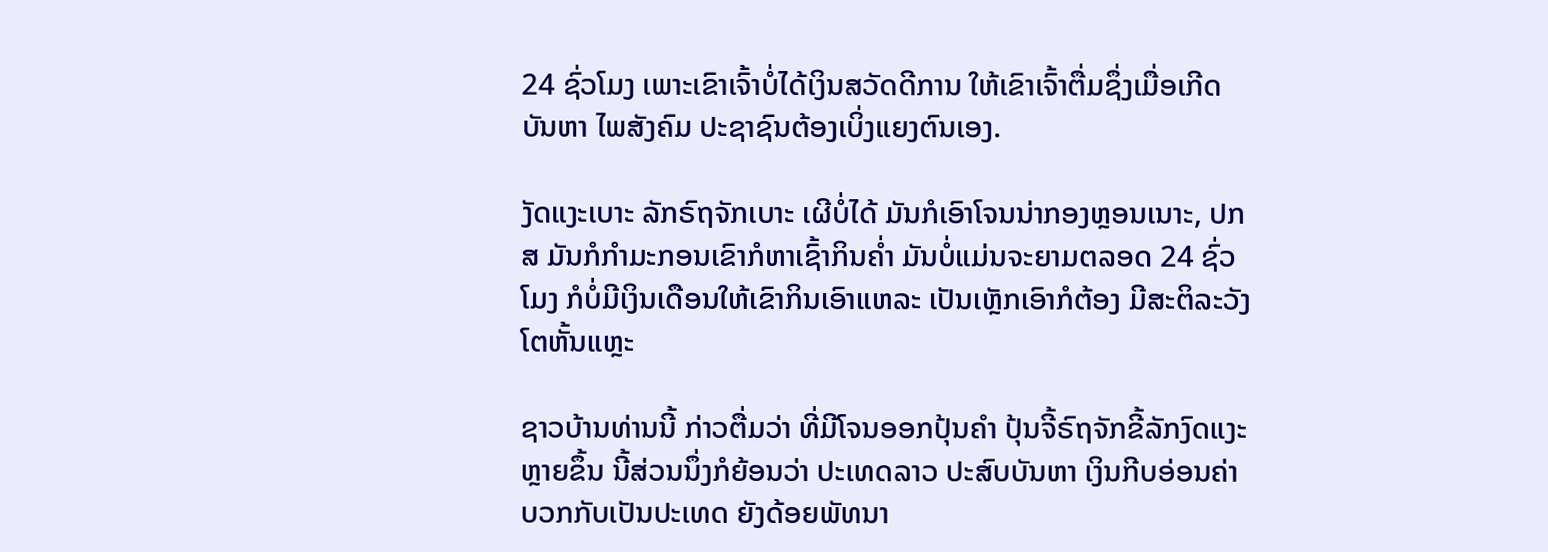24 ຊົ່ວໂມງ ເພາະເຂົາເຈົ້າບໍ່ໄດ້ເງິນສວັດດີການ ໃຫ້ເຂົາເຈົ້າຕື່ມຊຶ່ງເມື່ອເກີດບັນຫາ ໄພສັງຄົມ ປະຊາຊົນຕ້ອງເບິ່ງແຍງຕົນເອງ.

ງັດແງະເບາະ ລັກຣົຖຈັກເບາະ ເຜີບໍ່ໄດ້ ມັນກໍເອົາໂຈນນ່າກອງຫຼອນເນາະ, ປກສ ມັນກໍກຳມະກອນເຂົາກໍຫາເຊົ້າກິນຄໍ່າ ມັນບໍ່ແມ່ນຈະຍາມຕລອດ 24 ຊົ່ວໂມງ ກໍບໍ່ມີເງິນເດືອນໃຫ້ເຂົາກິນເອົາແຫລະ ເປັນເຫຼັກເອົາກໍຕ້ອງ ມີສະຕິລະວັງໂຕຫັ້ນແຫຼະ

ຊາວບ້ານທ່ານນີ້ ກ່າວຕື່ມວ່າ ທີ່ມີໂຈນອອກປຸ້ນຄຳ ປຸ້ນຈີ້ຣົຖຈັກຂີ້ລັກງົດແງະ ຫຼາຍຂຶ້ນ ນີ້ສ່ວນນຶ່ງກໍຍ້ອນວ່າ ປະເທດລາວ ປະສົບບັນຫາ ເງິນກີບອ່ອນຄ່າ ບວກກັບເປັນປະເທດ ຍັງດ້ອຍພັທນາ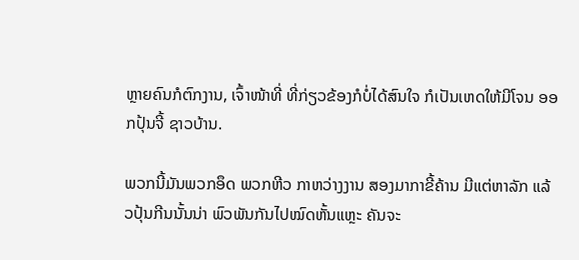ຫຼາຍຄົນກໍຕົກງານ, ເຈົ້າໜ້າທີ່ ທີ່ກ່ຽວຂ້ອງກໍບໍ່ໄດ້ສົນໃຈ ກໍເປັນເຫດໃຫ້ມີໂຈນ ອອກປຸ້ນຈີ້ ຊາວບ້ານ.

ພວກນີ້ມັນພວກອຶດ ພວກຫີວ ກາຫວ່າງງານ ສອງມາກາຂີ້ຄ້ານ ມີແຕ່ຫາລັກ ແລ້ວປຸ້ນກີນນັ້ນນ່າ ພົວພັນກັນໄປໝົດຫັ້ນແຫຼະ ຄັນຈະ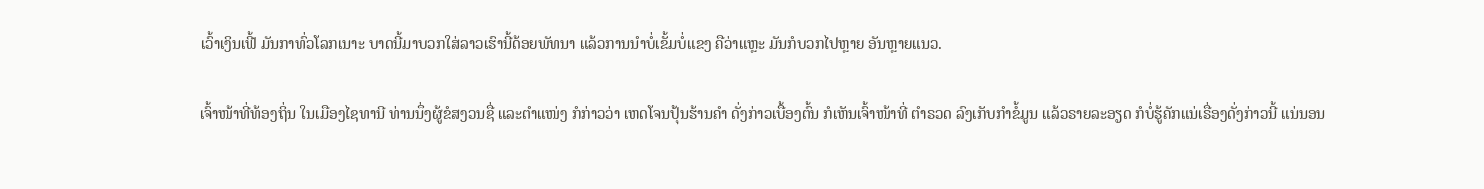ເວົ້າເງິນເຟີ້ ມັນກາທົ່ວໂລກເນາະ ບາດນີ້ມາບວກໃສ່ລາວເຮົານີ້ດ້ອຍພັທນາ ແລ້ວການນຳບໍ່ເຂັ້ມບໍ່ແຂງ ຄືວ່າແຫຼະ ມັນກໍບວກໄປຫຼາຍ ອັນຫຼາຍແນວ.

ເຈົ້າໜ້າທີ່ທ້ອງຖິ່ນ ໃນເມືອງໄຊທານີ ທ່ານນຶ່ງຜູ້ຂໍສງວນຊື່ ແລະຕຳແໜ່ງ ກໍກ່າວວ່າ ເຫດໂຈນປຸ້ນຮ້ານຄຳ ດັ່ງກ່າວເບື້ອງຕົ້ນ ກໍເຫັນເຈົ້າໜ້າທີ່ ຕຳຣວດ ລົງເກັບກຳຂໍ້ມູນ ແລ້ວຣາຍລະອຽດ ກໍບໍ່ຮູ້ຄັກແນ່ເຣື່ອງດັ່ງກ່າວນີ້ ແນ່ນອນ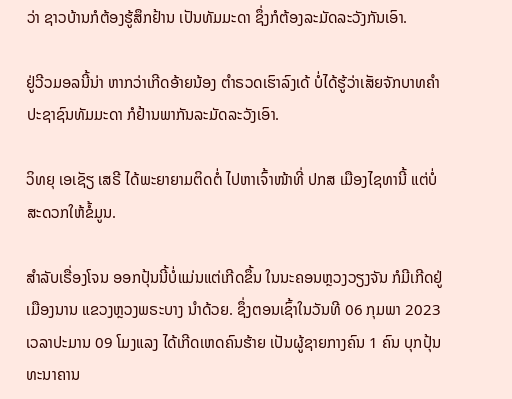ວ່າ ຊາວບ້ານກໍຕ້ອງຮູ້ສຶກຢ້ານ ເປັນທັມມະດາ ຊຶ່ງກໍຕ້ອງລະມັດລະວັງກັນເອົາ.

ຢູ່ວີວມອລນີ້ນ່າ ຫາກວ່າເກີດອ້າຍນ້ອງ ຕຳຣວດເຮົາລົງເດ້ ບໍ່ໄດ້ຮູ້ວ່າເສັຍຈັກບາທຄຳ ປະຊາຊົນທັມມະດາ ກໍຢ້ານພາກັນລະມັດລະວັງເອົາ.

ວິທຍຸ ເອເຊັຽ ເສຣີ ໄດ້ພະຍາຍາມຕິດຕໍ່ ໄປຫາເຈົ້າໜ້າທີ່ ປກສ ເມືອງໄຊທານີ້ ແຕ່ບໍ່ສະດວກໃຫ້ຂໍ້ມູນ.

ສຳລັບເຣື່ອງໂຈນ ອອກປຸ້ນນີ້ບໍ່ແມ່ນແຕ່ເກີດຂຶ້ນ ໃນນະຄອນຫຼວງວຽງຈັນ ກໍມີເກີດຢູ່ເມືອງນານ ແຂວງຫຼວງພຣະບາງ ນຳດ້ວຍ. ຊຶ່ງຕອນເຊົ້າໃນວັນທີ 06 ກຸມພາ 2023 ເວລາປະມານ 09 ໂມງແລງ ໄດ້ເກີດເຫດຄົນຮ້າຍ ເປັນຜູ້ຊາຍກາງຄົນ 1 ຄົນ ບຸກປຸ້ນທະນາຄານ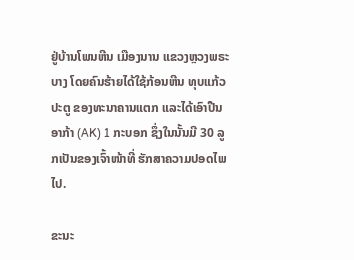ຢູ່ບ້ານໂພນຫີນ ເມືອງນານ ແຂວງຫຼວງພຣະບາງ ໂດຍຄົນຮ້າຍໄດ້ໃຊ້ກ້ອນຫີນ ທຸບແກ້ວປະຕູ ຂອງທະນາຄານແຕກ ແລະໄດ້ເອົາປືນອາກ້າ (AK) 1 ກະບອກ ຊຶ່ງໃນນັ້ນມີ 30 ລູກເປັນຂອງເຈົ້າໜ້າທີ່ ຮັກສາຄວາມປອດໄພໄປ.

ຂະນະ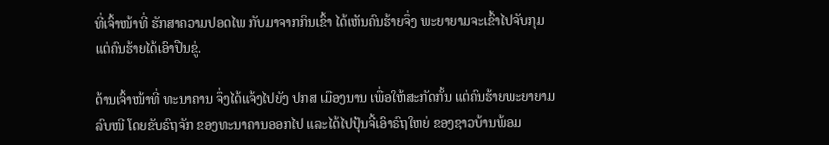ທີ່ເຈົ້າໜ້າທີ່ ຮັກສາຄວາມປອດໄພ ກັບມາຈາກກິນເຂົ້າ ໄດ້ເຫັນຄົນຮ້າຍຈຶ່ງ ພະຍາຍາມຈະເຂົ້າໄປຈັບກຸມ ແຕ່ຄົນຮ້າຍໄດ້ເອົາປືນຂູ່.

ດ້ານເຈົ້າໜ້າທີ່ ທະນາຄານ ຈຶ່ງໄດ້ແຈ້ງໄປຍັງ ປກສ ເມືອງນານ ເພື່ອໃຫ້ສະກັດກັ້ນ ແຕ່ຄົນຮ້າຍພະຍາຍາມລົບໜີ ໂດຍຂັບຣົຖຈັກ ຂອງທະນາຄານອອກໄປ ແລະໄດ້ໄປປຸ້ນຈີ້ເອົາຣົຖໃຫຍ່ ຂອງຊາວບ້ານພ້ອມ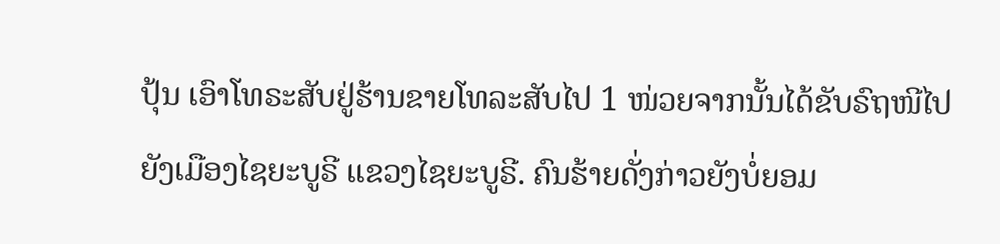ປຸ້ນ ເອົາໂທຣະສັບຢູ່ຮ້ານຂາຍໂທລະສັບໄປ 1 ໜ່ວຍຈາກນັ້ນໄດ້ຂັບຣົຖໜີໄປ ຍັງເມືອງໄຊຍະບູຣີ ແຂວງໄຊຍະບູຣີ. ຄົນຮ້າຍດັ່ງກ່າວຍັງບໍ່ຍອມ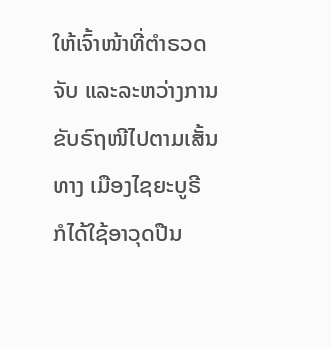ໃຫ້ເຈົ້າໜ້າທີ່ຕຳຣວດຈັບ ແລະລະຫວ່າງການຂັບຣົຖໜີໄປຕາມເສັ້ນທາງ ເມືອງໄຊຍະບູຣີ ກໍໄດ້ໃຊ້ອາວຸດປືນ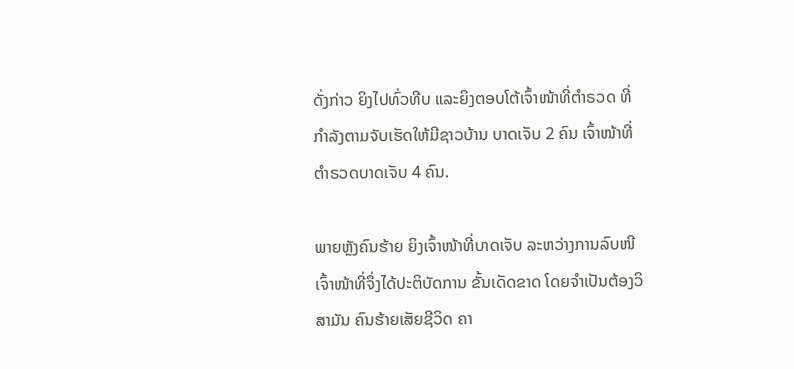ດັ່ງກ່າວ ຍິງໄປທົ່ວທີບ ແລະຍິງຕອບໂຕ້ເຈົ້າໜ້າທີ່ຕຳຣວດ ທີ່ກຳລັງຕາມຈັບເຮັດໃຫ້ມີຊາວບ້ານ ບາດເຈັບ 2 ຄົນ ເຈົ້າໜ້າທີ່ຕຳຣວດບາດເຈັບ 4 ຄົນ.

ພາຍຫຼັງຄົນຮ້າຍ ຍິງເຈົ້າໜ້າທີ່ບາດເຈັບ ລະຫວ່າງການລົບໜີ ເຈົ້າໜ້າທີ່ຈຶ່ງໄດ້ປະຕິບັດການ ຂັ້ນເດັດຂາດ ໂດຍຈຳເປັນຕ້ອງວິສາມັນ ຄົນຮ້າຍເສັຍຊີວິດ ຄາ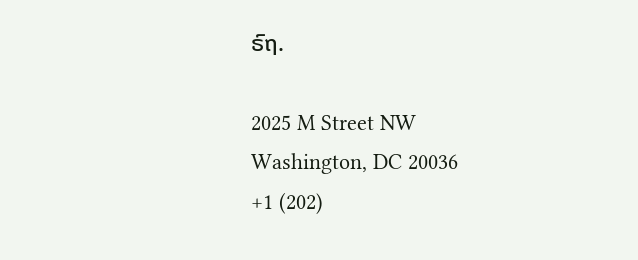ຣົຖ.

2025 M Street NW
Washington, DC 20036
+1 (202)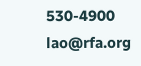530-4900
lao@rfa.org